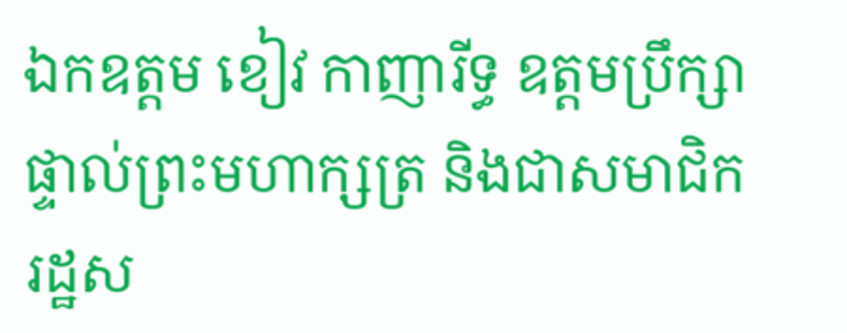ឯកឧត្តម ខៀវ កាញារីទ្ធ ឧត្តមប្រឹក្សាផ្ទាល់ព្រះមហាក្សត្រ និងជាសមាជិករដ្ឋស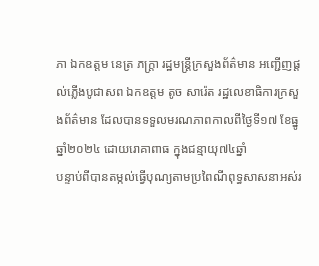ភា ឯកឧត្តម នេត្រ ភក្ត្រា រដ្ឋមន្ត្រីក្រសួងព័ត៌មាន អញ្ជើញផ្តល់ភ្លើងបូជាសព ឯកឧត្តម តូច សារ៉េត រដ្ឋលេខាធិការក្រសួងព័ត៌មាន ដែលបានទទួលមរណភាពកាលពីថ្ងៃទី១៧ ខែធ្នូ ឆ្នាំ២០២៤ ដោយរោគាពាធ ក្នុងជន្មាយុ៧៤ឆ្នាំ
បន្ទាប់ពីបានតម្កល់ធ្វើបុណ្យតាមប្រពៃណីពុទ្ធសាសនាអស់រ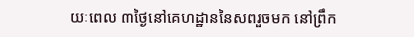យៈពេល ៣ថ្ងៃនៅគេហដ្ឋាននៃសពរួចមក នៅព្រឹក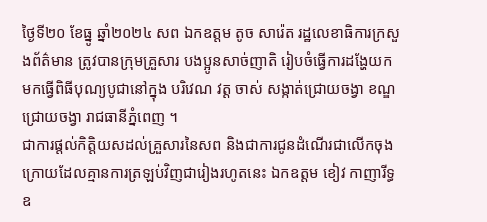ថ្ងៃទី២០ ខែធ្នូ ឆ្នាំ២០២៤ សព ឯកឧត្តម តូច សារ៉េត រដ្ឋលេខាធិការក្រសួងព័ត៌មាន ត្រូវបានក្រុមគ្រួសារ បងប្អូនសាច់ញាតិ រៀបចំធ្វើការដង្ហែយកមកធ្វើពិធីបុណ្យបូជានៅក្នុង បរិវេណ វត្ដ ចាស់ សង្កាត់ជ្រោយចង្វា ខណ្ឌជ្រោយចង្វា រាជធានីភ្នំពេញ ។
ជាការផ្តល់កិត្តិយសដល់គ្រួសារនៃសព និងជាការជូនដំណើរជាលើកចុងក្រោយដែលគ្មានការត្រឡប់វិញជារៀងរហូតនេះ ឯកឧត្តម ខៀវ កាញារីទ្ធ ឧ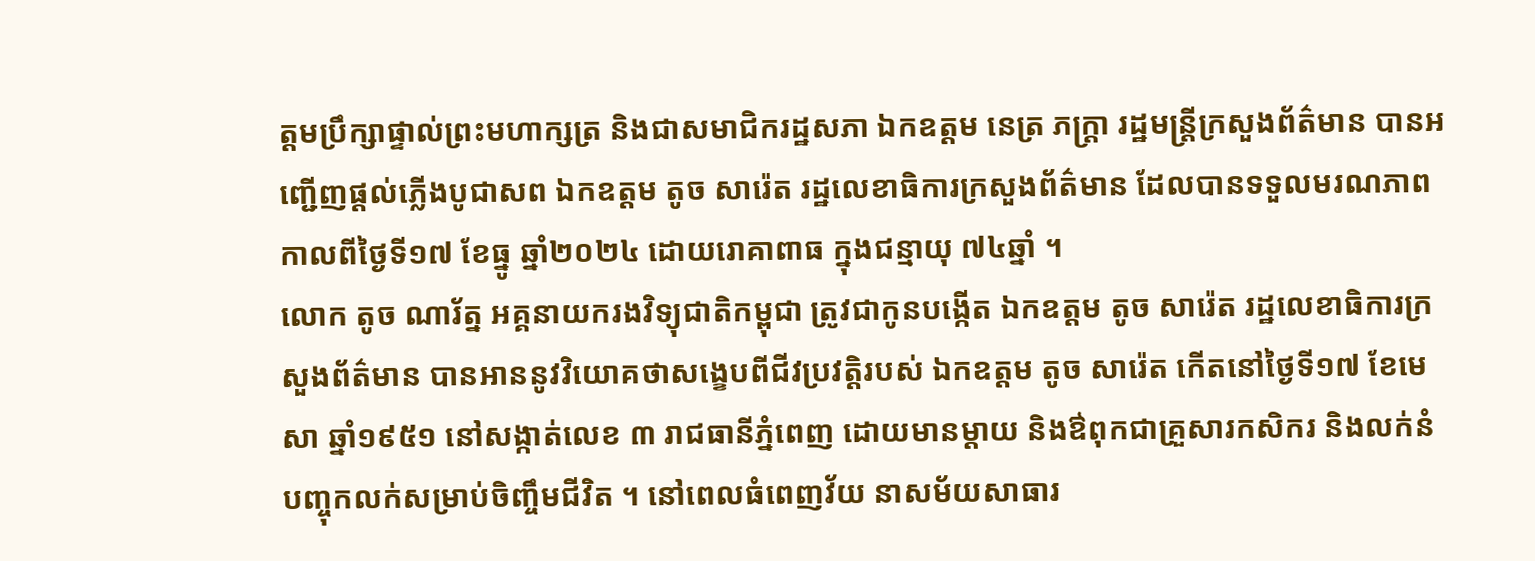ត្តមប្រឹក្សាផ្ទាល់ព្រះមហាក្សត្រ និងជាសមាជិករដ្ឋសភា ឯកឧត្តម នេត្រ ភក្ត្រា រដ្ឋមន្ត្រីក្រសួងព័ត៌មាន បានអញ្ជើញផ្តល់ភ្លើងបូជាសព ឯកឧត្តម តូច សារ៉េត រដ្ឋលេខាធិការក្រសួងព័ត៌មាន ដែលបានទទួលមរណភាពកាលពីថ្ងៃទី១៧ ខែធ្នូ ឆ្នាំ២០២៤ ដោយរោគាពាធ ក្នុងជន្មាយុ ៧៤ឆ្នាំ ។
លោក តូច ណារ័ត្ន អគ្គនាយករងវិទ្យុជាតិកម្ពុជា ត្រូវជាកូនបង្កើត ឯកឧត្តម តូច សារ៉េត រដ្ឋលេខាធិការក្រសួងព័ត៌មាន បានអាននូវវិយោគថាសង្ខេបពីជីវប្រវត្តិរបស់ ឯកឧត្តម តូច សារ៉េត កើតនៅថ្ងៃទី១៧ ខែមេសា ឆ្នាំ១៩៥១ នៅសង្កាត់លេខ ៣ រាជធានីភ្នំពេញ ដោយមានម្តាយ និងឳពុកជាគ្រួសារកសិករ និងលក់នំបញ្ចុកលក់សម្រាប់ចិញ្ចឹមជីវិត ។ នៅពេលធំពេញវ័យ នាសម័យសាធារ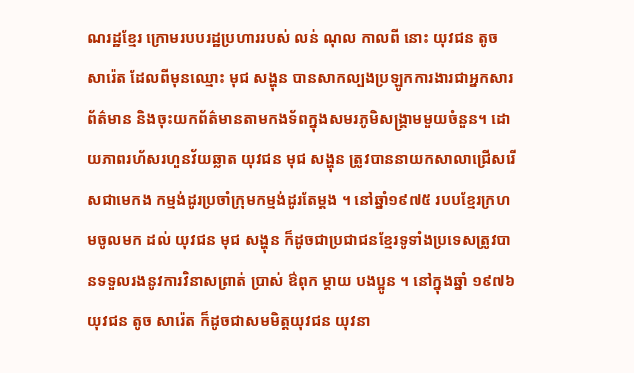ណរដ្ឋខ្មែរ ក្រោមរបបរដ្ឋប្រហាររបស់ លន់ ណុល កាលពី នោះ យុវជន តូច សារ៉េត ដែលពីមុនឈ្មោះ មុជ សង្ហុន បានសាកល្បងប្រឡូកការងារជាអ្នកសារព័ត៌មាន និងចុះយកព័ត៌មានតាមកងទ័ពក្នុងសមរភូមិសង្គ្រាមមួយចំនួន។ ដោយភាពរហ័សរហួនវ័យឆ្លាត យុវជន មុជ សង្ហុន ត្រូវបាននាយកសាលាជ្រើសរើសជាមេកង កម្មង់ដូរប្រចាំក្រុមកម្មង់ដូរតែម្តង ។ នៅឆ្នាំ១៩៧៥ របបខ្មែរក្រហមចូលមក ដល់ យុវជន មុជ សង្ហុន ក៏ដូចជាប្រជាជនខ្មែរទូទាំងប្រទេសត្រូវបានទទួលរងនូវការវិនាសព្រាត់ ប្រាស់ ឳពុក ម្តាយ បងប្អូន ។ នៅក្នុងឆ្នាំ ១៩៧៦ យុវជន តូច សារ៉េត ក៏ដូចជាសមមិត្តយុវជន យុវនា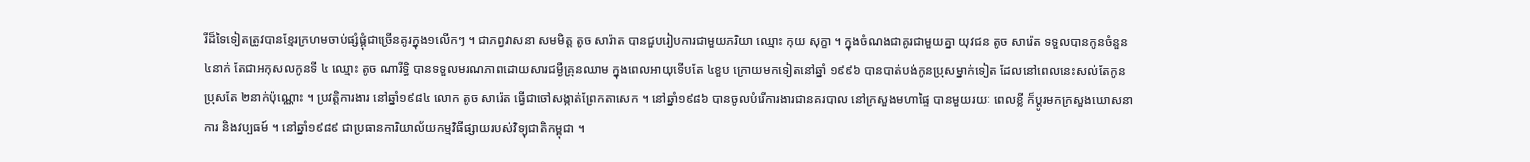រីដ៏ទៃទៀតត្រូវបានខ្មែរក្រហមចាប់ផ្សំផ្គុំជាច្រើនគូរក្នុង១លើកៗ ។ ជាភព្វវាសនា សមមិត្ត តូច សារ៉ាត បានជួបរៀបការជាមួយភរិយា ឈ្មោះ កុយ សុក្ខា ។ ក្នុងចំណងជាគូរជាមួយគ្នា យុវជន តូច សារ៉េត ទទួលបានកូនចំនួន ៤នាក់ តែជាអកុសលកូនទី ៤ ឈ្មោះ តូច ណារីទ្ធិ បានទទួលមរណភាពដោយសារជម្ងឺគ្រុនឈាម ក្នុងពេលអាយុទើបតែ ៤ខួប ក្រោយមកទៀតនៅឆ្នាំ ១៩៩៦ បានបាត់បង់កូនប្រុសម្នាក់ទៀត ដែលនៅពេលនេះសល់តែកូនប្រុសតែ ២នាក់ប៉ុណ្ណោះ ។ ប្រវត្តិការងារ នៅឆ្នាំ១៩៨៤ លោក តូច សារ៉េត ធ្វើជាចៅសង្កាត់ព្រែកតាសេក ។ នៅឆ្នាំ១៩៨៦ បានចូលបំរើការងារជានគរបាល នៅក្រសួងមហាផ្ទៃ បានមួយរយៈ ពេលខ្លី ក៏ប្តូរមកក្រសួងឃោសនាការ និងវប្បធម៍ ។ នៅឆ្នាំ១៩៨៩ ជាប្រធានការិយាល័យកម្មវិធីផ្សាយរបស់វិទ្យុជាតិកម្ពុជា ។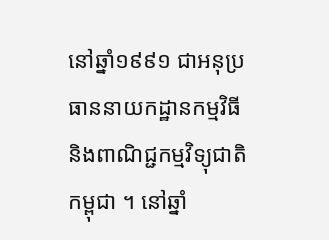នៅឆ្នាំ១៩៩១ ជាអនុប្រធាននាយកដ្ឋានកម្មវិធី និងពាណិជ្ជកម្មវិទ្យុជាតិកម្ពុជា ។ នៅឆ្នាំ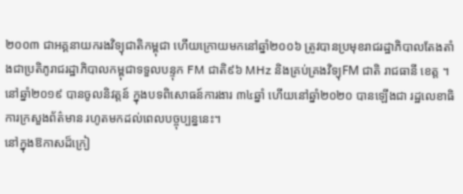២០០៣ ជាអគ្គនាយករងវិទ្យុជាតិកម្ពុជា ហើយក្រោយមកនៅឆ្នាំ២០០៦ ត្រូវបានប្រមុខរាជរដ្ឋាភិបាលតែងតាំងជាប្រតិភូរាជរដ្ឋាភិបាលកម្ពុជាទទួលបន្ទុក FM ជាតិ៩៦ MHz និងគ្រប់គ្រងវិទ្យុFM ជាតិ រាជធានី ខេត្ត ។ នៅឆ្នាំ២០១៩ បានចូលនិវត្តន៍ ក្នុងបទពិសោធន៍ការងារ ៣៤ឆ្នាំ ហើយនៅឆ្នាំ២០២០ បានឡើងជា រដ្ឋលេខាធិការក្រសួងព័ត៌មាន រហូតមកដល់ពេលបច្ចុប្បន្ននេះ។
នៅក្នុងឱកាសដ៏ក្រៀ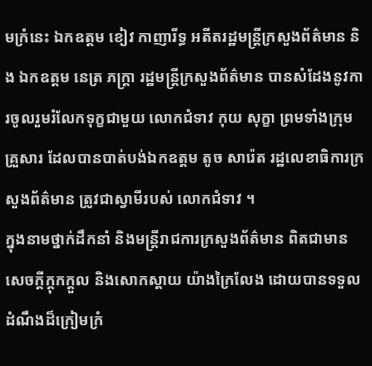មក្រំនេះ ឯកឧត្តម ខៀវ កាញារីទ្ធ អតីតរដ្ឋមន្ត្រីក្រសួងព័ត៌មាន និង ឯកឧត្តម នេត្រ ភក្ត្រា រដ្ឋមន្ត្រីក្រសួងព័ត៌មាន បានសំដែងនូវការចូលរួមរំលែកទុក្ខជាមួយ លោកជំទាវ កុយ សុក្ខា ព្រមទាំងក្រុមគ្រួសារ ដែលបានបាត់បង់ឯកឧត្តម តូច សារ៉េត រដ្ឋលេខាធិការក្រសួងព័ត៌មាន ត្រូវជាស្វាមីរបស់ លោកជំទាវ ។
ក្នុងនាមថ្នាក់ដឹកនាំ និងមន្ត្រីរាជការក្រសួងព័ត៌មាន ពិតជាមានសេចក្ដីក្ដុកក្ដួល និងសោកស្តាយ យ៉ាងក្រៃលែង ដោយបានទទួលដំណឹងដ៏ក្រៀមក្រំ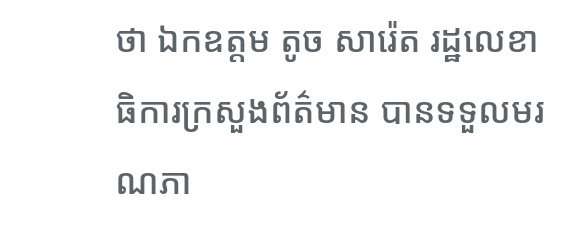ថា ឯកឧត្តម តូច សារ៉េត រដ្ឋលេខាធិការក្រសួងព័ត៌មាន បានទទួលមរណភា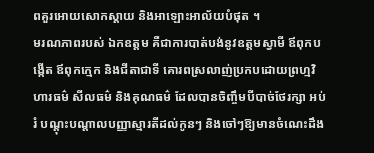ពគួរអោយសោកស្តាយ និងអាឡោះអាល័យបំផុត ។
មរណភាពរបស់ ឯកឧត្តម គឺជាការបាត់បង់នូវឧត្តមស្វាមី ឪពុកបង្កើត ឪពុកក្មេក និងជីតាជាទី គោរពស្រលាញ់ប្រកបដោយព្រហ្មវិហារធម៌ សីលធម៌ និងគុណធម៌ ដែលបានចិញ្ចឹមបីបាច់ថែរក្សា អប់រំ បណ្តុះបណ្តាលបញ្ញាស្មារតីដល់កូនៗ និងចៅៗឱ្យមានចំណេះដឹង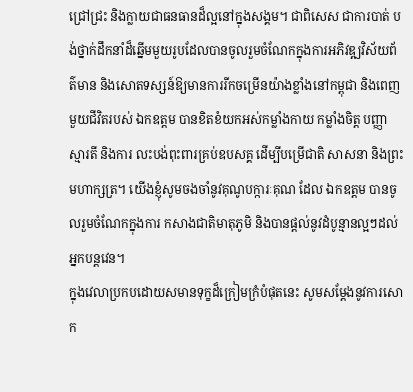ជ្រៅជ្រះ និងក្លាយជាធនធានដ៏ល្អនៅក្នុងសង្គម។ ជាពិសេស ជាការបាត់ បង់ថ្នាក់ដឹកនាំដ៏ឆ្នើមមួយរូបដែលបានចូលរួមចំណែកក្នុងការអភិវឌ្ឍវិស័យព័ត៌មាន និងសោតទស្សន៍ឱ្យមានការរីកចម្រើនយ៉ាងខ្លាំងនៅកម្ពុជា និងពេញមួយជីវិតរបស់ ឯកឧត្តម បានខិតខំយកអស់កម្លាំងកាយ កម្លាំងចិត្ត បញ្ញា ស្មារតី និងការ លះបង់ពុះពារគ្រប់ឧបសគ្គ ដើម្បីបម្រើជាតិ សាសនា និងព្រះមហាក្សត្រ។ យើងខ្ញុំសូមចងចាំនូវគុណូបក្ការៈគុណ ដែល ឯកឧត្តម បានចូលរួមចំណែកក្នុងការ កសាងជាតិមាតុភូមិ និងបានផ្តល់នូវដំបូន្មានល្អៗដល់អ្នកបន្តវេន។
ក្នុងវេលាប្រកបដោយសមានទុក្ខដ៏ក្រៀមក្រំបំផុតនេះ សូមសម្តែងនូវការសោក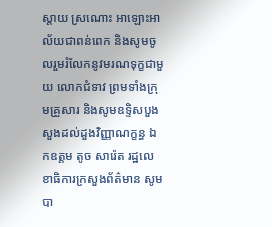ស្តាយ ស្រណោះ អាឡោះអាល័យជាពន់ពេក និងសូមចូលរួមរំលែកនូវមរណទុក្ខជាមួយ លោកជំទាវ ព្រមទាំងក្រុមគ្រួសារ និងសូមឧទ្ទិសបួងសួងដល់ដួងវិញ្ញាណក្ខន្ធ ឯកឧត្តម តូច សារ៉េត រដ្ឋលេខាធិការក្រសួងព័ត៌មាន សូមបា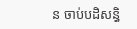ន ចាប់បដិសន្ធិ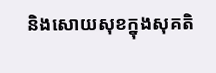និងសោយសុខក្នុងសុគតិ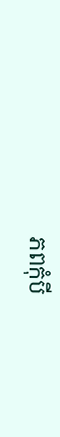ភពកុំបី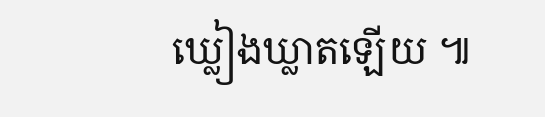ឃ្លៀងឃ្លាតឡើយ ៕